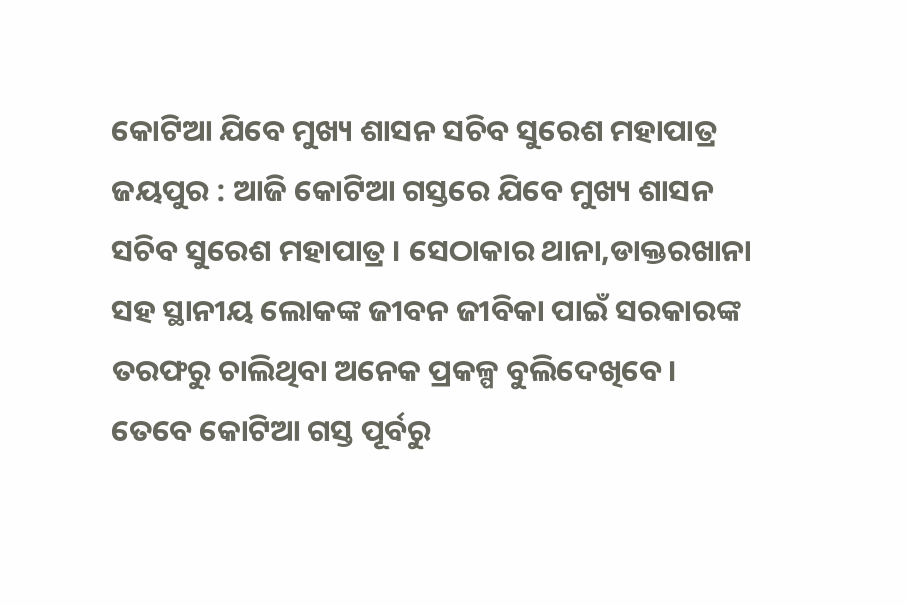କୋଟିଆ ଯିବେ ମୁଖ୍ୟ ଶାସନ ସଚିବ ସୁରେଶ ମହାପାତ୍ର
ଜୟପୁର : ଆଜି କୋଟିଆ ଗସ୍ତରେ ଯିବେ ମୁଖ୍ୟ ଶାସନ ସଚିବ ସୁରେଶ ମହାପାତ୍ର । ସେଠାକାର ଥାନା,ଡାକ୍ତରଖାନା ସହ ସ୍ଥାନୀୟ ଲୋକଙ୍କ ଜୀବନ ଜୀବିକା ପାଇଁ ସରକାରଙ୍କ ତରଫରୁ ଚାଲିଥିବା ଅନେକ ପ୍ରକଳ୍ପ ବୁଲିଦେଖିବେ।
ତେବେ କୋଟିଆ ଗସ୍ତ ପୂର୍ବରୁ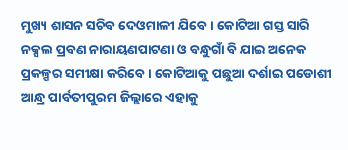ମୁଖ୍ୟ ଶାସନ ସଚିବ ଦେଓମାଳୀ ଯିବେ । କୋଟିଆ ଗସ୍ତ ସାରି ନକ୍ସଲ ପ୍ରବଣ ନାରାୟଣପାଟଣା ଓ ବନ୍ଧୁଗାଁ ବି ଯାଇ ଅନେକ ପ୍ରକଳ୍ପର ସମୀକ୍ଷା କରିବେ । କୋଟିଆକୁ ପଛୁଆ ଦର୍ଶାଇ ପଡୋଶୀ ଆନ୍ଧ୍ର ପାର୍ବତୀପୁରମ ଜିଲ୍ଲାରେ ଏହାକୁ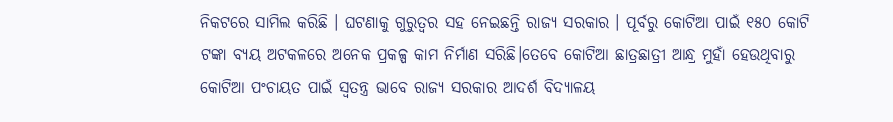ନିକଟରେ ସାମିଲ କରିଛି । ଘଟଣାକୁ ଗୁରୁତ୍ୱର ସହ ନେଇଛନ୍ତି ରାଜ୍ୟ ସରକାର । ପୂର୍ବରୁ କୋଟିଆ ପାଇଁ ୧୫୦ କୋଟି ଟଙ୍କା ବ୍ୟୟ ଅଟକଳରେ ଅନେକ ପ୍ରକଳ୍ପ କାମ ନିର୍ମାଣ ସରିଛି।ତେବେ କୋଟିଆ ଛାତ୍ରଛାତ୍ରୀ ଆନ୍ଧ୍ର ମୁହାଁ ହେଉଥିବାରୁ କୋଟିଆ ପଂଚାୟତ ପାଇଁ ସ୍ବତନ୍ତ୍ର ଭାବେ ରାଜ୍ୟ ସରକାର ଆଦର୍ଶ ବିଦ୍ୟାଳୟ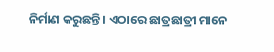ନିର୍ମାଣ କରୁଛନ୍ତି । ଏଠାରେ ଛାତ୍ରଛାତ୍ରୀ ମାନେ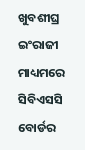ଖୁବଶୀଘ୍ର ଇଂରାଜୀ ମାଧ୍ୟମରେ ସିବିଏସସି ବୋର୍ଡର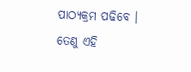ପାଠ୍ୟକ୍ରମ ପଢିବେ । ତେଣୁ ଏହି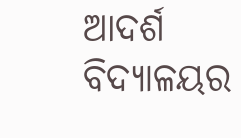ଆଦର୍ଶ ବିଦ୍ୟାଳୟର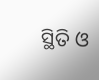ସ୍ଥିତି ଓ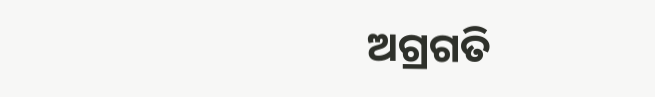ଅଗ୍ରଗତି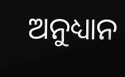ଅନୁଧ୍ୟାନ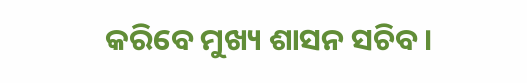କରିବେ ମୁଖ୍ୟ ଶାସନ ସଚିବ।